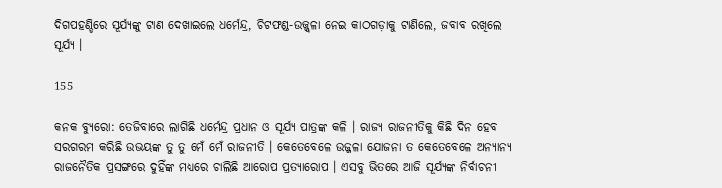ଦିଗପହଣ୍ଡିରେ ସୂର୍ଯ୍ୟଙ୍କୁ ଟାଣ ଦେଖାଇଲେ ଧର୍ମେନ୍ଦ୍ର, ଚିଟଫଣ୍ଡ-ଉଜ୍ଜ୍ୱଳା ନେଇ କାଠଗଡ଼ାକୁ ଟାଣିଲେ, ଜବାବ ରଖିଲେ ସୂର୍ଯ୍ୟ ।

155

କନକ ବ୍ୟୁରୋ: ତେଜିବାରେ ଲାଗିଛି ଧର୍ମେନ୍ଦ୍ର ପ୍ରଧାନ ଓ ସୂର୍ଯ୍ୟ ପାତ୍ରଙ୍କ କଳି । ରାଜ୍ୟ ରାଜନୀତିକୁ କିଛି ଦିନ ହେବ ସରଗରମ କରିଛି ଉଭୟଙ୍କ ତୁ ତୁ ମେଁ ମେଁ ରାଜନୀତି । କେତେବେଳେ ଉଜ୍ଜଳା ଯୋଜନା ତ କେତେବେଳେ ଅନ୍ୟାନ୍ୟ ରାଜନୈତିକ ପ୍ରସଙ୍ଗରେ ଦୁହିଁଙ୍କ ମଧ୍ୟରେ ଚାଲିଛି ଆରୋପ ପ୍ରତ୍ୟାରୋପ । ଏସବୁ ଭିତରେ ଆଜି ସୂର୍ଯ୍ୟଙ୍କ ନିର୍ବାଚନୀ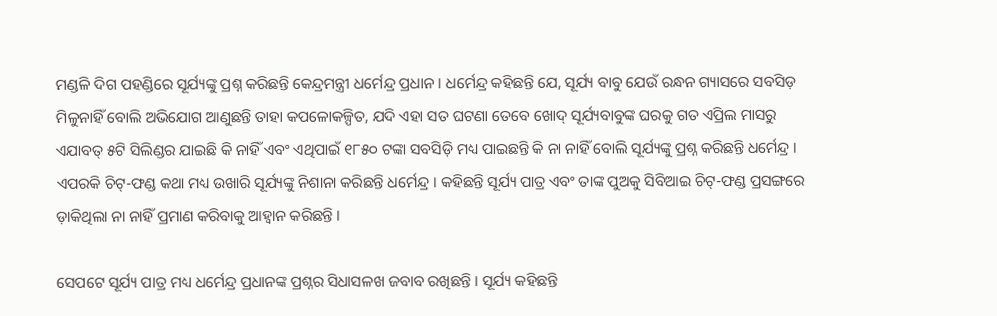ମଣ୍ଡଳି ଦିଗ ପହଣ୍ଡିରେ ସୂର୍ଯ୍ୟଙ୍କୁ ପ୍ରଶ୍ନ କରିଛନ୍ତି କେନ୍ଦ୍ରମନ୍ତ୍ରୀ ଧର୍ମେନ୍ଦ୍ର ପ୍ରଧାନ । ଧର୍ମେନ୍ଦ୍ର କହିଛନ୍ତି ଯେ, ସୂର୍ଯ୍ୟ ବାବୁ ଯେଉଁ ରନ୍ଧନ ଗ୍ୟାସରେ ସବସିଡ଼ ମିଳୁନାହିଁ ବୋଲି ଅଭିଯୋଗ ଆଣୁଛନ୍ତି ତାହା କପଳୋକଳ୍ପିତ, ଯଦି ଏହା ସତ ଘଟଣା ତେବେ ଖୋଦ୍ ସୂର୍ଯ୍ୟବାବୁଙ୍କ ଘରକୁ ଗତ ଏପ୍ରିଲ ମାସରୁ ଏଯାବତ୍ ୫ଟି ସିଲିଣ୍ଡର ଯାଇଛି କି ନାହିଁ ଏବଂ ଏଥିପାଇଁ ୧୮୫୦ ଟଙ୍କା ସବସିଡ଼ି ମଧ୍ୟ ପାଇଛନ୍ତି କି ନା ନାହିଁ ବୋଲି ସୂର୍ଯ୍ୟଙ୍କୁ ପ୍ରଶ୍ନ କରିଛନ୍ତି ଧର୍ମେନ୍ଦ୍ର । ଏପରକି ଚିଟ୍-ଫଣ୍ଡ କଥା ମଧ୍ୟ ଉଖାରି ସୂର୍ଯ୍ୟଙ୍କୁ ନିଶାନା କରିଛନ୍ତି ଧର୍ମେନ୍ଦ୍ର । କହିଛନ୍ତି ସୂର୍ଯ୍ୟ ପାତ୍ର ଏବଂ ତାଙ୍କ ପୁଅକୁ ସିବିଆଇ ଚିଟ୍-ଫଣ୍ଡ ପ୍ରସଙ୍ଗରେ ଡ଼ାକିଥିଲା ନା ନାହିଁ ପ୍ରମାଣ କରିବାକୁ ଆହ୍ୱାନ କରିଛନ୍ତି ।

ସେପଟେ ସୂର୍ଯ୍ୟ ପାତ୍ର ମଧ୍ୟ ଧର୍ମେନ୍ଦ୍ର ପ୍ରଧାନଙ୍କ ପ୍ରଶ୍ନର ସିଧାସଳଖ ଜବାବ ରଖିଛନ୍ତି । ସୂର୍ଯ୍ୟ କହିଛନ୍ତି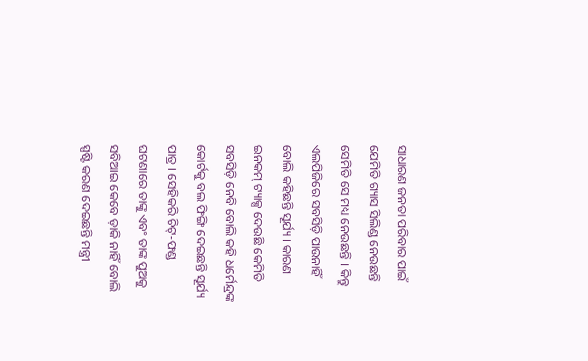ସାଧାରଣ ଜନତା ପରିବାର ପାଇଁ ଯେମିତି ଗ୍ୟାସ ସିଲିଣ୍ଡ ନେଉଛନ୍ତି ସେମିତି ସେ ମଧ୍ୟ ନେଉଛନ୍ତି । କିନ୍ତୁ ଏଲପିଜିରେ ସବସିଡ଼ି ପାଉନାହିଁ ବୋଲି କହିଛନ୍ତି ସୂର୍ଯ୍ୟ । କାରଣ ଇନକମ୍ ଟ୍ୟାକ୍ସ ଦେଉଛି କେମିତି ସବସିଡ଼ି ନେବି ବୋଲି କହି ଧର୍ମେନ୍ଦ୍ରଙ୍କ କୋର୍ଟକୁ ବଲ ଫିଙ୍ଗି ଦେଇଛନ୍ତି ସୂର୍ଯ୍ୟ ପାତ୍ର । ସେହିକରି ଚିଟ୍-ଫଣ୍ଡ ଘଟଣାରେ ତାଙ୍କୁ ଏବଂ ତାଙ୍କ ପୁଅକୁ ସବିଆଇ କେବେ ଡ଼ାକି ନାହିଁ ବୋଲି ସ୍ପଷ୍ଟି କରଣ ଦେଇଛନ୍ତି ମନ୍ତ୍ରୀ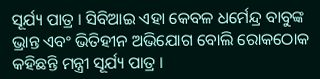ସୂର୍ଯ୍ୟ ପାତ୍ର । ସିବିଆଇ ଏହା କେବଳ ଧର୍ମେନ୍ଦ୍ର ବାବୁଙ୍କ ଭ୍ରାନ୍ତ ଏବଂ ଭିତିହୀନ ଅଭିଯୋଗ ବୋଲି ରୋକଠୋକ କହିଛନ୍ତି ମନ୍ତ୍ରୀ ସୂର୍ଯ୍ୟ ପାତ୍ର ।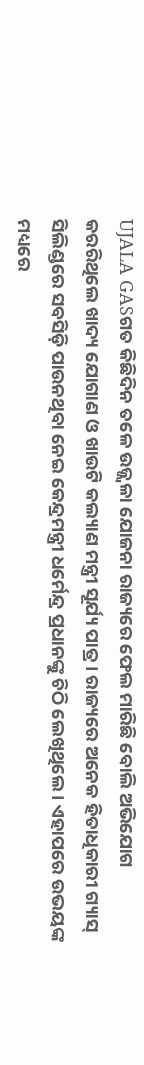UJALA GASଗତ କିଛିଦିନ ତଳେ ଉଜ୍ଜ୍ୱଳା ଯୋଜନା ରାଜ୍ୟରେ ଫେଲ ମାରିଛି ବୋଲି ଅଭିଯୋଗ କରରିଥିଲେ ଖାଦ୍ୟ ଯୋଗାଣ ଓ ଖାଉଟି କଲ୍ୟାଣ ମନ୍ତ୍ରୀ ସୂର୍ଯ୍ୟ ପାତ୍ର । ରାଜ୍ୟରେ ଅନେକ ହିତାଧିକାରୀ ଗ୍ୟାସ୍ ସିଲିଣ୍ଡରେ ସବସିଡ଼ି ପାଉନଥିବା ନେଇ କେନ୍ଦ୍ରମନ୍ତ୍ରୀ ଧର୍ମେନ୍ଦ୍ର ପ୍ରଧାନଙ୍କୁ ଚିଠି ଲେଖିଥିଲେ । ଏହାପରେ ଉଭୟଙ୍କ ମଧ୍ୟରେ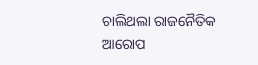ଚାଲିଥଲା ରାଜନୈତିକ ଆରୋପ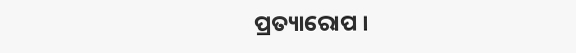ପ୍ରତ୍ୟାରୋପ ।